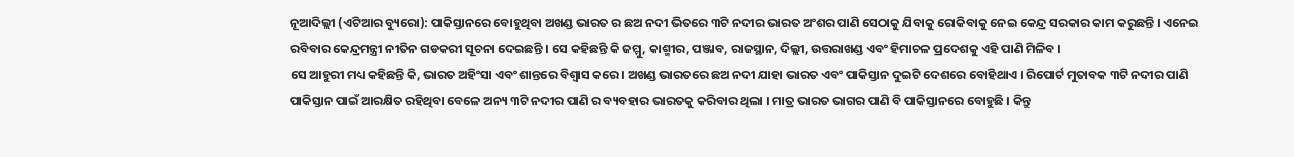ନୂଆଦିଲ୍ଲୀ (ଏଟିଆର ବ୍ୟୁରୋ): ପାକିସ୍ତାନରେ ବୋହୁଥିବା ଅଖଣ୍ଡ ଭାରତ ର ଛଅ ନଦୀ ଭିତରେ ୩ଟି ନଦୀର ଭାରତ ଅଂଶର ପାଣି ସେଠାକୁ ଯିବାକୁ ରୋକିବାକୁ ନେଇ କେନ୍ଦ୍ର ସରକାର କାମ କରୁଛନ୍ତି । ଏନେଇ ରବିବାର କେନ୍ଦ୍ରମନ୍ତ୍ରୀ ନୀତିନ ଗଡକରୀ ସୂଚନା ଦେଇଛନ୍ତି । ସେ କହିଛନ୍ତି କି ଜମ୍ମୁ, କାଶ୍ମୀର, ପଞ୍ଜାବ, ରାଜସ୍ଥାନ, ଦିଲ୍ଲୀ, ଉତ୍ତରାଖଣ୍ଡ ଏବଂ ହିମାଚଳ ପ୍ରଦେଶକୁ ଏହି ପାଣି ମିଳିବ ।
ସେ ଆହୁରୀ ମଧ୍ୟ କହିଛନ୍ତି କି, ଭାରତ ଅହିଂସା ଏବଂ ଶାନ୍ତରେ ବିଶ୍ୱାସ କରେ । ଅଖଣ୍ଡ ଭାରତରେ ଛଅ ନଦୀ ଯାହା ଭାରତ ଏବଂ ପାକିସ୍ତାନ ଦୁଇଟି ଦେଶରେ ବୋହିଥାଏ । ରିପୋର୍ଟ ମୁତାବକ ୩ଟି ନଦୀର ପାଣି ପାକିସ୍ତାନ ପାଇଁ ଆରକ୍ଷିତ ରହିଥିବା ବେଳେ ଅନ୍ୟ ୩ଟି ନଦୀର ପାଣି ର ବ୍ୟବହାର ଭାରତକୁ କରିବାର ଥିଲା । ମାତ୍ର ଭାରତ ଭାଗର ପାଣି ବି ପାକିସ୍ତାନରେ ବୋହୁଛି । କିନ୍ତୁ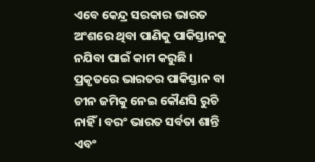ଏବେ କେନ୍ଦ୍ର ସରକାର ଭାରତ ଅଂଶରେ ଥିବା ପାଣିକୁ ପାକିସ୍ତାନକୁ ନଯିବା ପାଇଁ କାମ କରୁଛି । ପ୍ରକୃତରେ ଭାରତର ପାକିସ୍ତାନ ବା ଚୀନ ଜମିକୁ ନେଇ କୌଣସି ରୁଚି ନାହିଁ । ବରଂ ଭାରତ ସର୍ବତା ଶାନ୍ତି ଏବଂ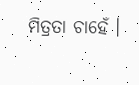ମିତ୍ରତା ଚାହେଁ ।